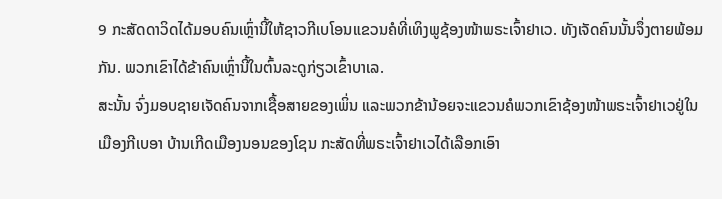9 ກະສັດດາວິດໄດ້ມອບຄົນເຫຼົ່ານີ້ໃຫ້ຊາວກີເບໂອນແຂວນຄໍທີ່ເທິງພູຊ້ອງໜ້າພຣະເຈົ້າຢາເວ. ທັງເຈັດຄົນນັ້ນຈຶ່ງຕາຍພ້ອມກັນ. ພວກເຂົາໄດ້ຂ້າຄົນເຫຼົ່ານີ້ໃນຕົ້ນລະດູກ່ຽວເຂົ້າບາເລ.
ສະນັ້ນ ຈົ່ງມອບຊາຍເຈັດຄົນຈາກເຊື້ອສາຍຂອງເພິ່ນ ແລະພວກຂ້ານ້ອຍຈະແຂວນຄໍພວກເຂົາຊ້ອງໜ້າພຣະເຈົ້າຢາເວຢູ່ໃນເມືອງກີເບອາ ບ້ານເກີດເມືອງນອນຂອງໂຊນ ກະສັດທີ່ພຣະເຈົ້າຢາເວໄດ້ເລືອກເອົາ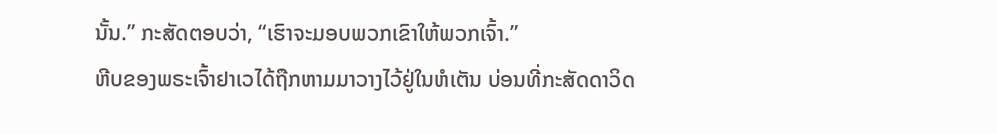ນັ້ນ.” ກະສັດຕອບວ່າ, “ເຮົາຈະມອບພວກເຂົາໃຫ້ພວກເຈົ້າ.”
ຫີບຂອງພຣະເຈົ້າຢາເວໄດ້ຖືກຫາມມາວາງໄວ້ຢູ່ໃນຫໍເຕັນ ບ່ອນທີ່ກະສັດດາວິດ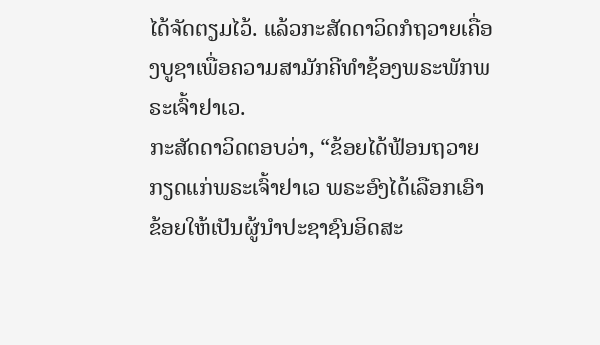ໄດ້ຈັດຕຽມໄວ້. ແລ້ວກະສັດດາວິດກໍຖວາຍເຄື່ອງບູຊາເພື່ອຄວາມສາມັກຄີທຳຊ້ອງພຣະພັກພຣະເຈົ້າຢາເວ.
ກະສັດດາວິດຕອບວ່າ, “ຂ້ອຍໄດ້ຟ້ອນຖວາຍກຽດແກ່ພຣະເຈົ້າຢາເວ ພຣະອົງໄດ້ເລືອກເອົາຂ້ອຍໃຫ້ເປັນຜູ້ນຳປະຊາຊົນອິດສະ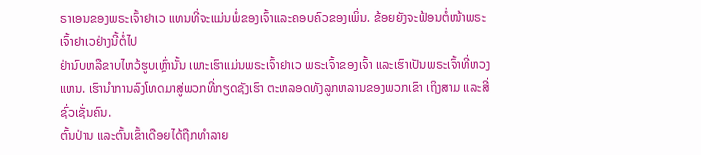ຣາເອນຂອງພຣະເຈົ້າຢາເວ ແທນທີ່ຈະແມ່ນພໍ່ຂອງເຈົ້າແລະຄອບຄົວຂອງເພິ່ນ. ຂ້ອຍຍັງຈະຟ້ອນຕໍ່ໜ້າພຣະເຈົ້າຢາເວຢ່າງນີ້ຕໍ່ໄປ
ຢ່ານົບຫລືຂາບໄຫວ້ຮູບເຫຼົ່ານັ້ນ ເພາະເຮົາແມ່ນພຣະເຈົ້າຢາເວ ພຣະເຈົ້າຂອງເຈົ້າ ແລະເຮົາເປັນພຣະເຈົ້າທີ່ຫວງແຫນ. ເຮົານຳການລົງໂທດມາສູ່ພວກທີ່ກຽດຊັງເຮົາ ຕະຫລອດທັງລູກຫລານຂອງພວກເຂົາ ເຖິງສາມ ແລະສີ່ຊົ່ວເຊັ່ນຄົນ.
ຕົ້ນປ່ານ ແລະຕົ້ນເຂົ້າເດືອຍໄດ້ຖືກທຳລາຍ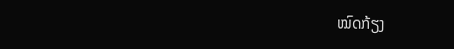ໝົດກ້ຽງ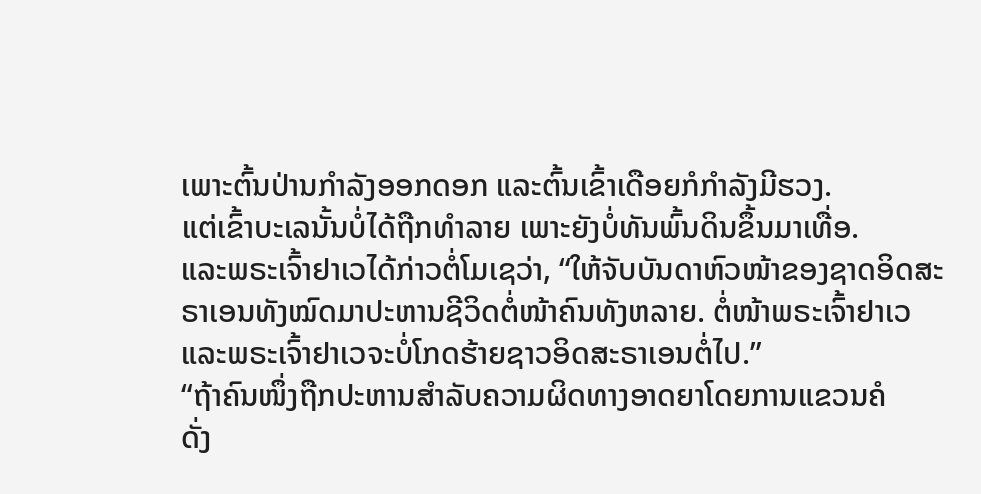ເພາະຕົ້ນປ່ານກຳລັງອອກດອກ ແລະຕົ້ນເຂົ້າເດືອຍກໍກຳລັງມີຮວງ.
ແຕ່ເຂົ້າບະເລນັ້ນບໍ່ໄດ້ຖືກທຳລາຍ ເພາະຍັງບໍ່ທັນພົ້ນດິນຂຶ້ນມາເທື່ອ.
ແລະພຣະເຈົ້າຢາເວໄດ້ກ່າວຕໍ່ໂມເຊວ່າ, “ໃຫ້ຈັບບັນດາຫົວໜ້າຂອງຊາດອິດສະຣາເອນທັງໝົດມາປະຫານຊີວິດຕໍ່ໜ້າຄົນທັງຫລາຍ. ຕໍ່ໜ້າພຣະເຈົ້າຢາເວ ແລະພຣະເຈົ້າຢາເວຈະບໍ່ໂກດຮ້າຍຊາວອິດສະຣາເອນຕໍ່ໄປ.”
“ຖ້າຄົນໜຶ່ງຖືກປະຫານສຳລັບຄວາມຜິດທາງອາດຍາໂດຍການແຂວນຄໍ
ດັ່ງ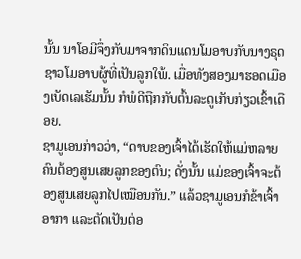ນັ້ນ ນາໂອມີຈຶ່ງກັບມາຈາກດິນແດນໂມອາບກັບນາງຣຸດຊາວໂມອາບຜູ້ທີ່ເປັນລູກໃພ້. ເມື່ອທັງສອງມາຮອດເມືອງເບັດເລເຮັມນັ້ນ ກໍພໍດີຖືກກັບຕົ້ນລະດູເກັບກ່ຽວເຂົ້າເດືອຍ.
ຊາມູເອນກ່າວວ່າ, “ດາບຂອງເຈົ້າໄດ້ເຮັດໃຫ້ແມ່ຫລາຍຄົນຕ້ອງສູນເສຍລູກຂອງຕົນ; ດັ່ງນັ້ນ ແມ່ຂອງເຈົ້າຈະຕ້ອງສູນເສຍລູກໄປເໝືອນກັນ.” ແລ້ວຊາມູເອນກໍຂ້າເຈົ້າອາກາ ແລະຕັດເປັນຕ່ອ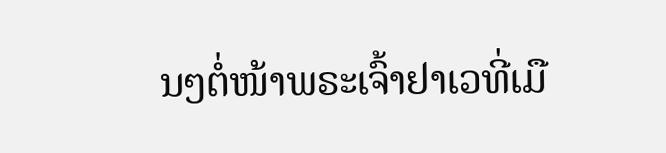ນໆຕໍ່ໜ້າພຣະເຈົ້າຢາເວທີ່ເມື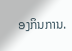ອງກິນການ.